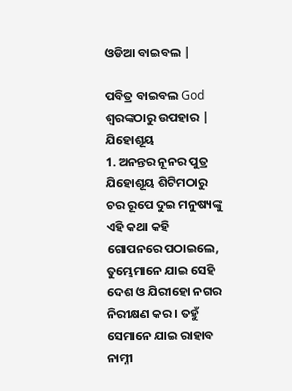ଓଡିଆ ବାଇବଲ |

ପବିତ୍ର ବାଇବଲ God ଶ୍ବରଙ୍କଠାରୁ ଉପହାର |
ଯିହୋଶୂୟ
1. ଅନନ୍ତର ନୂନର ପୁତ୍ର ଯିହୋଶୂୟ ଶିଟିମଠାରୁ ଚର ରୂପେ ଦୁଇ ମନୁଷ୍ୟଙ୍କୁ ଏହି କଥା କହି ଗୋପନରେ ପଠାଇଲେ, ତୁମ୍ଭେମାନେ ଯାଇ ସେହି ଦେଶ ଓ ଯିରୀହୋ ନଗର ନିରୀକ୍ଷଣ କର । ତହୁଁ ସେମାନେ ଯାଇ ରାହାବ ନାମ୍ନୀ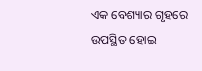ଏକ ବେଶ୍ୟାର ଗୃହରେ ଉପସ୍ଥିତ ହୋଇ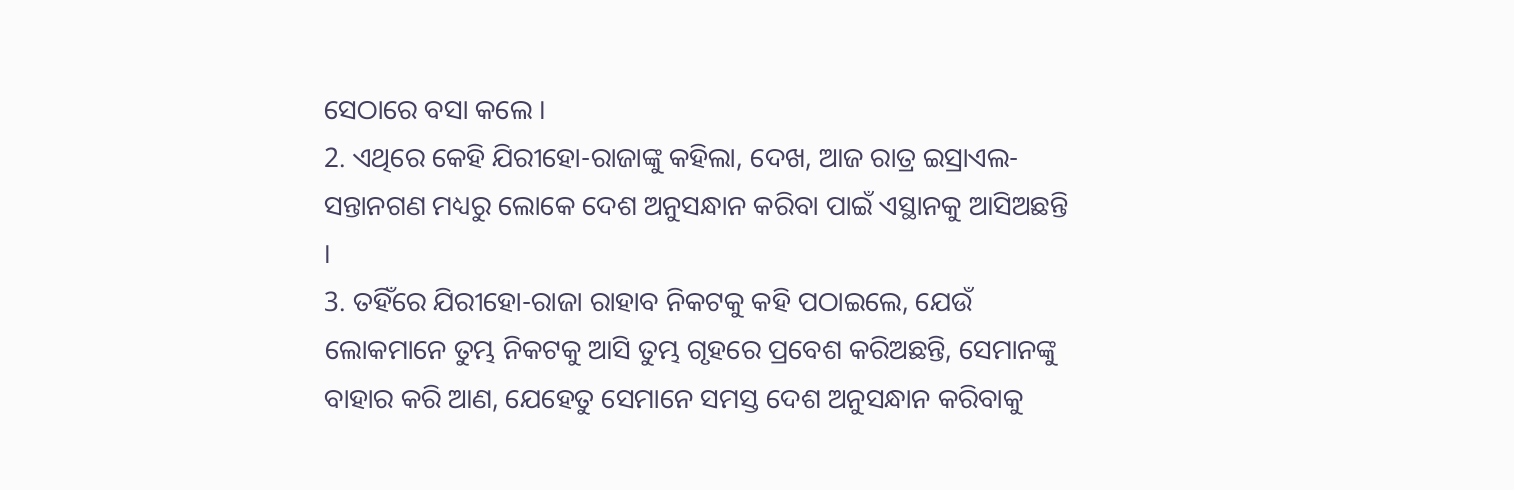ସେଠାରେ ବସା କଲେ ।
2. ଏଥିରେ କେହି ଯିରୀହୋ-ରାଜାଙ୍କୁ କହିଲା, ଦେଖ, ଆଜ ରାତ୍ର ଇସ୍ରାଏଲ-ସନ୍ତାନଗଣ ମଧ୍ୟରୁ ଲୋକେ ଦେଶ ଅନୁସନ୍ଧାନ କରିବା ପାଇଁ ଏସ୍ଥାନକୁ ଆସିଅଛନ୍ତି ।
3. ତହିଁରେ ଯିରୀହୋ-ରାଜା ରାହାବ ନିକଟକୁ କହି ପଠାଇଲେ, ଯେଉଁ ଲୋକମାନେ ତୁମ୍ଭ ନିକଟକୁ ଆସି ତୁମ୍ଭ ଗୃହରେ ପ୍ରବେଶ କରିଅଛନ୍ତି, ସେମାନଙ୍କୁ ବାହାର କରି ଆଣ, ଯେହେତୁ ସେମାନେ ସମସ୍ତ ଦେଶ ଅନୁସନ୍ଧାନ କରିବାକୁ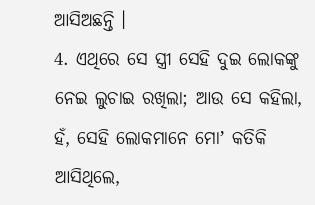ଆସିଅଛନ୍ତି ।
4. ଏଥିରେ ସେ ସ୍ତ୍ରୀ ସେହି ଦୁଇ ଲୋକଙ୍କୁ ନେଇ ଲୁଚାଇ ରଖିଲା; ଆଉ ସେ କହିଲା, ହଁ, ସେହି ଲୋକମାନେ ମୋʼ କତିକି ଆସିଥିଲେ,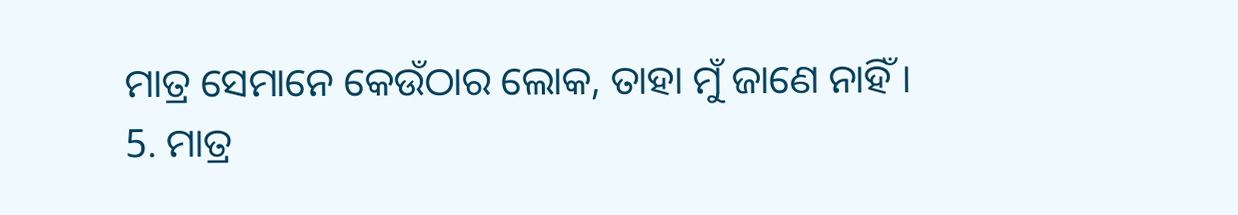ମାତ୍ର ସେମାନେ କେଉଁଠାର ଲୋକ, ତାହା ମୁଁ ଜାଣେ ନାହିଁ ।
5. ମାତ୍ର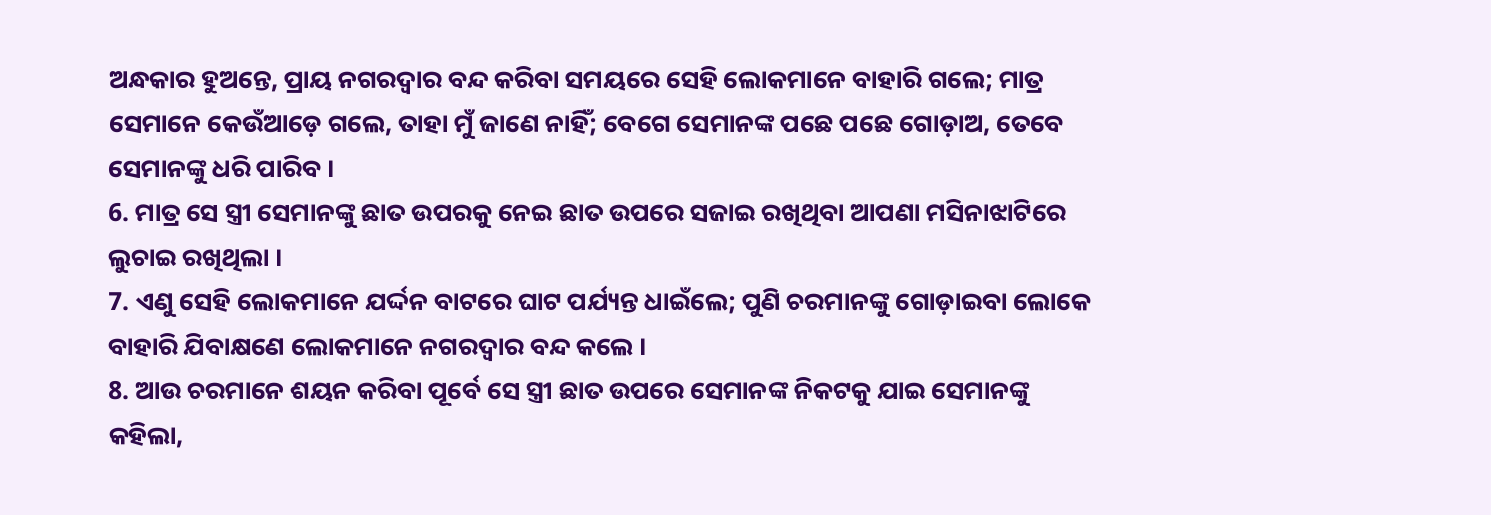ଅନ୍ଧକାର ହୁଅନ୍ତେ, ପ୍ରାୟ ନଗରଦ୍ଵାର ବନ୍ଦ କରିବା ସମୟରେ ସେହି ଲୋକମାନେ ବାହାରି ଗଲେ; ମାତ୍ର ସେମାନେ କେଉଁଆଡ଼େ ଗଲେ, ତାହା ମୁଁ ଜାଣେ ନାହିଁ; ବେଗେ ସେମାନଙ୍କ ପଛେ ପଛେ ଗୋଡ଼ାଅ, ତେବେ ସେମାନଙ୍କୁ ଧରି ପାରିବ ।
6. ମାତ୍ର ସେ ସ୍ତ୍ରୀ ସେମାନଙ୍କୁ ଛାତ ଉପରକୁ ନେଇ ଛାତ ଉପରେ ସଜାଇ ରଖିଥିବା ଆପଣା ମସିନାଝାଟିରେ ଲୁଚାଇ ରଖିଥିଲା ।
7. ଏଣୁ ସେହି ଲୋକମାନେ ଯର୍ଦ୍ଦନ ବାଟରେ ଘାଟ ପର୍ଯ୍ୟନ୍ତ ଧାଇଁଲେ; ପୁଣି ଚରମାନଙ୍କୁ ଗୋଡ଼ାଇବା ଲୋକେ ବାହାରି ଯିବାକ୍ଷଣେ ଲୋକମାନେ ନଗରଦ୍ଵାର ବନ୍ଦ କଲେ ।
8. ଆଉ ଚରମାନେ ଶୟନ କରିବା ପୂର୍ବେ ସେ ସ୍ତ୍ରୀ ଛାତ ଉପରେ ସେମାନଙ୍କ ନିକଟକୁ ଯାଇ ସେମାନଙ୍କୁ କହିଲା,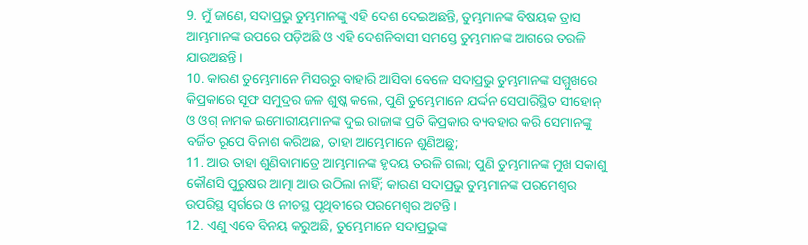9. ମୁଁ ଜାଣେ, ସଦାପ୍ରଭୁ ତୁମ୍ଭମାନଙ୍କୁ ଏହି ଦେଶ ଦେଇଅଛନ୍ତି, ତୁମ୍ଭମାନଙ୍କ ବିଷୟକ ତ୍ରାସ ଆମ୍ଭମାନଙ୍କ ଉପରେ ପଡ଼ିଅଛି ଓ ଏହି ଦେଶନିବାସୀ ସମସ୍ତେ ତୁମ୍ଭମାନଙ୍କ ଆଗରେ ତରଳି ଯାଉଅଛନ୍ତି ।
10. କାରଣ ତୁମ୍ଭେମାନେ ମିସରରୁ ବାହାରି ଆସିବା ବେଳେ ସଦାପ୍ରଭୁ ତୁମ୍ଭମାନଙ୍କ ସମ୍ମୁଖରେ କିପ୍ରକାରେ ସୂଫ ସମୁଦ୍ରର ଜଳ ଶୁଷ୍କ କଲେ, ପୁଣି ତୁମ୍ଭେମାନେ ଯର୍ଦ୍ଦନ ସେପାରିସ୍ଥିତ ସୀହୋନ୍ ଓ ଓଗ୍ ନାମକ ଇମୋରୀୟମାନଙ୍କ ଦୁଇ ରାଜାଙ୍କ ପ୍ରତି କିପ୍ରକାର ବ୍ୟବହାର କରି ସେମାନଙ୍କୁ ବର୍ଜିତ ରୂପେ ବିନାଶ କରିଅଛ, ତାହା ଆମ୍ଭେମାନେ ଶୁଣିଅଛୁ;
11. ଆଉ ତାହା ଶୁଣିବାମାତ୍ରେ ଆମ୍ଭମାନଙ୍କ ହୃଦୟ ତରଳି ଗଲା; ପୁଣି ତୁମ୍ଭମାନଙ୍କ ମୁଖ ସକାଶୁ କୌଣସି ପୁରୁଷର ଆତ୍ମା ଆଉ ଉଠିଲା ନାହିଁ; କାରଣ ସଦାପ୍ରଭୁ ତୁମ୍ଭମାନଙ୍କ ପରମେଶ୍ଵର ଉପରିସ୍ଥ ସ୍ଵର୍ଗରେ ଓ ନୀଚସ୍ଥ ପୃଥିବୀରେ ପରମେଶ୍ଵର ଅଟନ୍ତି ।
12. ଏଣୁ ଏବେ ବିନୟ କରୁଅଛି, ତୁମ୍ଭେମାନେ ସଦାପ୍ରଭୁଙ୍କ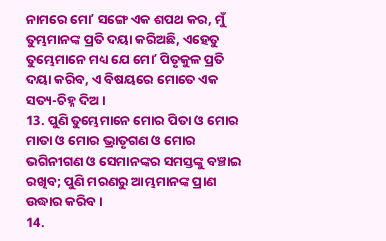ନାମରେ ମୋʼ ସଙ୍ଗେ ଏକ ଶପଥ କର, ମୁଁ ତୁମ୍ଭମାନଙ୍କ ପ୍ରତି ଦୟା କରିଅଛି, ଏହେତୁ ତୁମ୍ଭେମାନେ ମଧ୍ୟ ଯେ ମୋʼ ପିତୃକୁଳ ପ୍ରତି ଦୟା କରିବ, ଏ ବିଷୟରେ ମୋତେ ଏକ ସତ୍ୟ-ଚିହ୍ନ ଦିଅ ।
13. ପୁଣି ତୁମ୍ଭେମାନେ ମୋର ପିତା ଓ ମୋର ମାତା ଓ ମୋର ଭ୍ରାତୃଗଣ ଓ ମୋର ଭଗିନୀଗଣ ଓ ସେମାନଙ୍କର ସମସ୍ତଙ୍କୁ ବଞ୍ଚାଇ ରଖିବ; ପୁଣି ମରଣରୁ ଆମ୍ଭମାନଙ୍କ ପ୍ରାଣ ଉଦ୍ଧାର କରିବ।
14.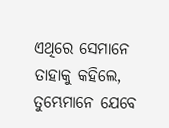ଏଥିରେ ସେମାନେ ତାହାକୁ କହିଲେ, ତୁମ୍ଭେମାନେ ଯେବେ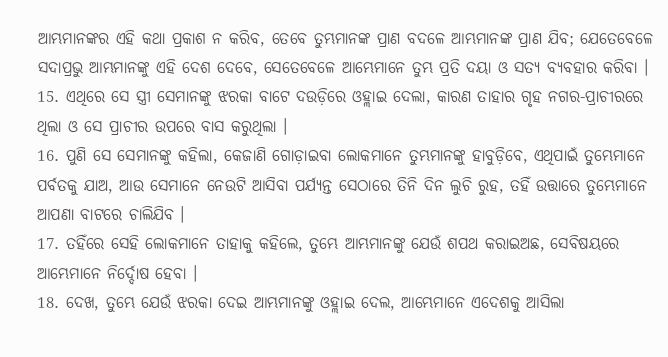ଆମ୍ଭମାନଙ୍କର ଏହି କଥା ପ୍ରକାଶ ନ କରିବ, ତେବେ ତୁମ୍ଭମାନଙ୍କ ପ୍ରାଣ ବଦଳେ ଆମ୍ଭମାନଙ୍କ ପ୍ରାଣ ଯିବ; ଯେତେବେଳେ ସଦାପ୍ରଭୁ ଆମ୍ଭମାନଙ୍କୁ ଏହି ଦେଶ ଦେବେ, ସେତେବେଳେ ଆମ୍ଭେମାନେ ତୁମ୍ଭ ପ୍ରତି ଦୟା ଓ ସତ୍ୟ ବ୍ୟବହାର କରିବା ।
15. ଏଥିରେ ସେ ସ୍ତ୍ରୀ ସେମାନଙ୍କୁ ଝରକା ବାଟେ ଦଉଡ଼ିରେ ଓହ୍ଲାଇ ଦେଲା, କାରଣ ତାହାର ଗୃହ ନଗର-ପ୍ରାଚୀରରେ ଥିଲା ଓ ସେ ପ୍ରାଚୀର ଉପରେ ବାସ କରୁଥିଲା ।
16. ପୁଣି ସେ ସେମାନଙ୍କୁ କହିଲା, କେଜାଣି ଗୋଡ଼ାଇବା ଲୋକମାନେ ତୁମ୍ଭମାନଙ୍କୁ ହାବୁଡ଼ିବେ, ଏଥିପାଇଁ ତୁମ୍ଭେମାନେ ପର୍ବତକୁ ଯାଅ, ଆଉ ସେମାନେ ନେଉଟି ଆସିବା ପର୍ଯ୍ୟନ୍ତ ସେଠାରେ ତିନି ଦିନ ଲୁଚି ରୁହ, ତହିଁ ଉତ୍ତାରେ ତୁମ୍ଭେମାନେ ଆପଣା ବାଟରେ ଚାଲିଯିବ ।
17. ତହିଁରେ ସେହି ଲୋକମାନେ ତାହାକୁ କହିଲେ, ତୁମ୍ଭେ ଆମ୍ଭମାନଙ୍କୁ ଯେଉଁ ଶପଥ କରାଇଅଛ, ସେବିଷୟରେ ଆମ୍ଭେମାନେ ନିର୍ଦ୍ଦୋଷ ହେବା ।
18. ଦେଖ, ତୁମ୍ଭେ ଯେଉଁ ଝରକା ଦେଇ ଆମ୍ଭମାନଙ୍କୁ ଓହ୍ଲାଇ ଦେଲ, ଆମ୍ଭେମାନେ ଏଦେଶକୁ ଆସିଲା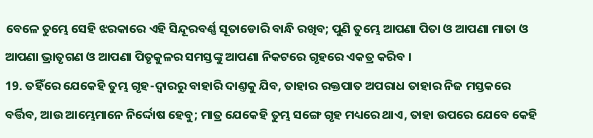ବେଳେ ତୁମ୍ଭେ ସେହି ଝରକାରେ ଏହି ସିନ୍ଦୂରବର୍ଣ୍ଣ ସୂତାଡୋରି ବାନ୍ଧି ରଖିବ; ପୁଣି ତୁମ୍ଭେ ଆପଣା ପିତା ଓ ଆପଣା ମାତା ଓ ଆପଣା ଭ୍ରାତୃଗଣ ଓ ଆପଣା ପିତୃକୁଳର ସମସ୍ତଙ୍କୁ ଆପଣା ନିକଟରେ ଗୃହରେ ଏକତ୍ର କରିବ ।
19. ତହିଁରେ ଯେକେହି ତୁମ୍ଭ ଗୃହ-ଦ୍ଵାରରୁ ବାହାରି ଦାଣ୍ତକୁ ଯିବ, ତାହାର ରକ୍ତପାତ ଅପରାଧ ତାହାର ନିଜ ମସ୍ତକରେ ବର୍ତ୍ତିବ, ଆଉ ଆମ୍ଭେମାନେ ନିର୍ଦ୍ଦୋଷ ହେବୁ; ମାତ୍ର ଯେକେହି ତୁମ୍ଭ ସଙ୍ଗେ ଗୃହ ମଧ୍ୟରେ ଥାଏ, ତାହା ଉପରେ ଯେବେ କେହି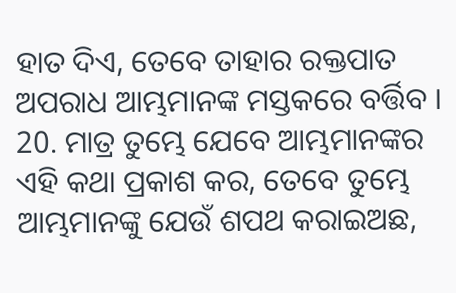ହାତ ଦିଏ, ତେବେ ତାହାର ରକ୍ତପାତ ଅପରାଧ ଆମ୍ଭମାନଙ୍କ ମସ୍ତକରେ ବର୍ତ୍ତିବ ।
20. ମାତ୍ର ତୁମ୍ଭେ ଯେବେ ଆମ୍ଭମାନଙ୍କର ଏହି କଥା ପ୍ରକାଶ କର, ତେବେ ତୁମ୍ଭେ ଆମ୍ଭମାନଙ୍କୁ ଯେଉଁ ଶପଥ କରାଇଅଛ,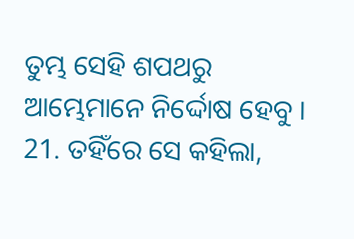ତୁମ୍ଭ ସେହି ଶପଥରୁ ଆମ୍ଭେମାନେ ନିର୍ଦ୍ଦୋଷ ହେବୁ ।
21. ତହିଁରେ ସେ କହିଲା,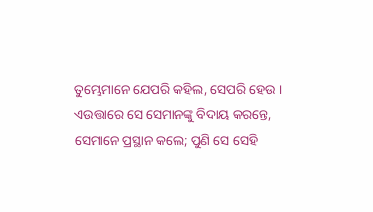ତୁମ୍ଭେମାନେ ଯେପରି କହିଲ, ସେପରି ହେଉ । ଏଉତ୍ତାରେ ସେ ସେମାନଙ୍କୁ ବିଦାୟ କରନ୍ତେ, ସେମାନେ ପ୍ରସ୍ଥାନ କଲେ; ପୁଣି ସେ ସେହି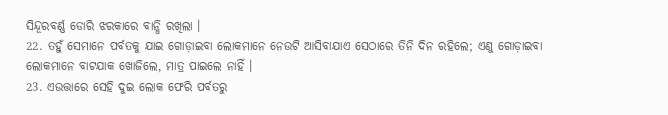ସିନ୍ଦୂରବର୍ଣ୍ଣ ଡୋରି ଝରକାରେ ବାନ୍ଧି ରଖିଲା ।
22. ତହୁଁ ସେମାନେ ପର୍ବତକୁ ଯାଇ ଗୋଡ଼ାଇବା ଲୋକମାନେ ନେଉଟି ଆସିବାଯାଏ ସେଠାରେ ତିନି ଦିନ ରହିଲେ; ଏଣୁ ଗୋଡ଼ାଇବା ଲୋକମାନେ ବାଟଯାକ ଖୋଜିଲେ, ମାତ୍ର ପାଇଲେ ନାହିଁ ।
23. ଏଉତ୍ତାରେ ସେହି ଦୁଇ ଲୋକ ଫେରି ପର୍ବତରୁ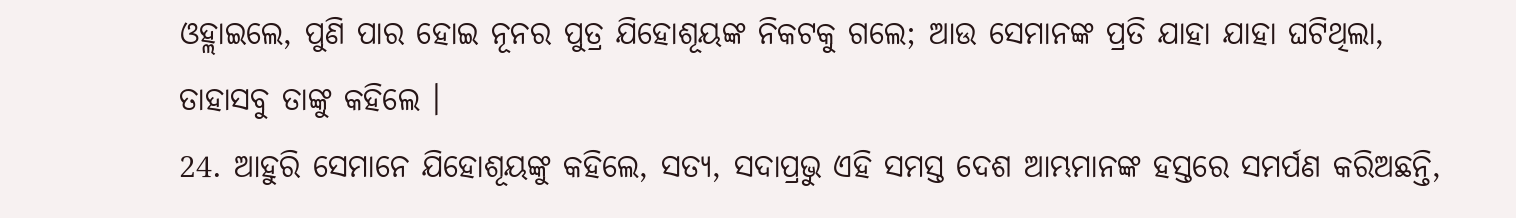ଓହ୍ଲାଇଲେ, ପୁଣି ପାର ହୋଇ ନୂନର ପୁତ୍ର ଯିହୋଶୂୟଙ୍କ ନିକଟକୁ ଗଲେ; ଆଉ ସେମାନଙ୍କ ପ୍ରତି ଯାହା ଯାହା ଘଟିଥିଲା, ତାହାସବୁ ତାଙ୍କୁ କହିଲେ ।
24. ଆହୁରି ସେମାନେ ଯିହୋଶୂୟଙ୍କୁ କହିଲେ, ସତ୍ୟ, ସଦାପ୍ରଭୁ ଏହି ସମସ୍ତ ଦେଶ ଆମ୍ଭମାନଙ୍କ ହସ୍ତରେ ସମର୍ପଣ କରିଅଛନ୍ତି,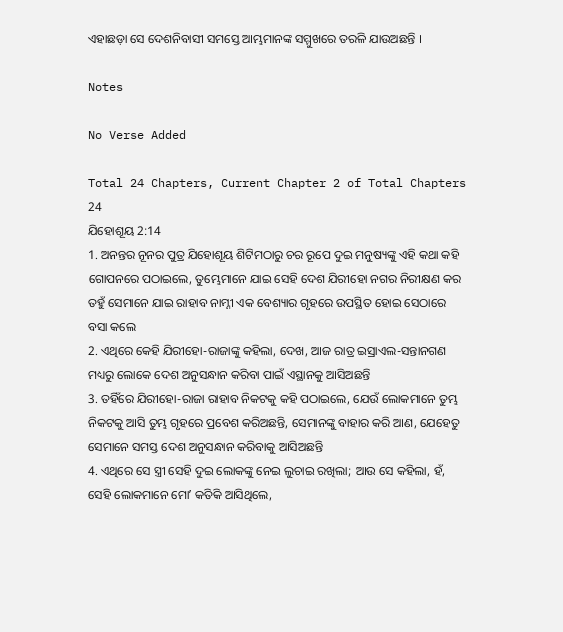ଏହାଛଡ଼ା ସେ ଦେଶନିବାସୀ ସମସ୍ତେ ଆମ୍ଭମାନଙ୍କ ସମ୍ମୁଖରେ ତରଳି ଯାଉଅଛନ୍ତି ।

Notes

No Verse Added

Total 24 Chapters, Current Chapter 2 of Total Chapters 24
ଯିହୋଶୂୟ 2:14
1. ଅନନ୍ତର ନୂନର ପୁତ୍ର ଯିହୋଶୂୟ ଶିଟିମଠାରୁ ଚର ରୂପେ ଦୁଇ ମନୁଷ୍ୟଙ୍କୁ ଏହି କଥା କହି ଗୋପନରେ ପଠାଇଲେ, ତୁମ୍ଭେମାନେ ଯାଇ ସେହି ଦେଶ ଯିରୀହୋ ନଗର ନିରୀକ୍ଷଣ କର ତହୁଁ ସେମାନେ ଯାଇ ରାହାବ ନାମ୍ନୀ ଏକ ବେଶ୍ୟାର ଗୃହରେ ଉପସ୍ଥିତ ହୋଇ ସେଠାରେ ବସା କଲେ
2. ଏଥିରେ କେହି ଯିରୀହୋ-ରାଜାଙ୍କୁ କହିଲା, ଦେଖ, ଆଜ ରାତ୍ର ଇସ୍ରାଏଲ-ସନ୍ତାନଗଣ ମଧ୍ୟରୁ ଲୋକେ ଦେଶ ଅନୁସନ୍ଧାନ କରିବା ପାଇଁ ଏସ୍ଥାନକୁ ଆସିଅଛନ୍ତି
3. ତହିଁରେ ଯିରୀହୋ-ରାଜା ରାହାବ ନିକଟକୁ କହି ପଠାଇଲେ, ଯେଉଁ ଲୋକମାନେ ତୁମ୍ଭ ନିକଟକୁ ଆସି ତୁମ୍ଭ ଗୃହରେ ପ୍ରବେଶ କରିଅଛନ୍ତି, ସେମାନଙ୍କୁ ବାହାର କରି ଆଣ, ଯେହେତୁ ସେମାନେ ସମସ୍ତ ଦେଶ ଅନୁସନ୍ଧାନ କରିବାକୁ ଆସିଅଛନ୍ତି
4. ଏଥିରେ ସେ ସ୍ତ୍ରୀ ସେହି ଦୁଇ ଲୋକଙ୍କୁ ନେଇ ଲୁଚାଇ ରଖିଲା; ଆଉ ସେ କହିଲା, ହଁ, ସେହି ଲୋକମାନେ ମୋʼ କତିକି ଆସିଥିଲେ,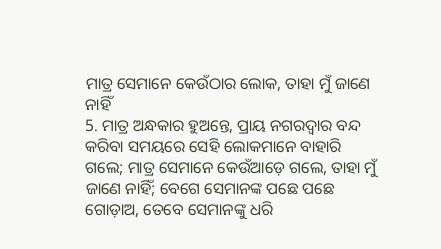ମାତ୍ର ସେମାନେ କେଉଁଠାର ଲୋକ, ତାହା ମୁଁ ଜାଣେ ନାହିଁ
5. ମାତ୍ର ଅନ୍ଧକାର ହୁଅନ୍ତେ, ପ୍ରାୟ ନଗରଦ୍ଵାର ବନ୍ଦ କରିବା ସମୟରେ ସେହି ଲୋକମାନେ ବାହାରି ଗଲେ; ମାତ୍ର ସେମାନେ କେଉଁଆଡ଼େ ଗଲେ, ତାହା ମୁଁ ଜାଣେ ନାହିଁ; ବେଗେ ସେମାନଙ୍କ ପଛେ ପଛେ ଗୋଡ଼ାଅ, ତେବେ ସେମାନଙ୍କୁ ଧରି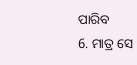ପାରିବ
6. ମାତ୍ର ସେ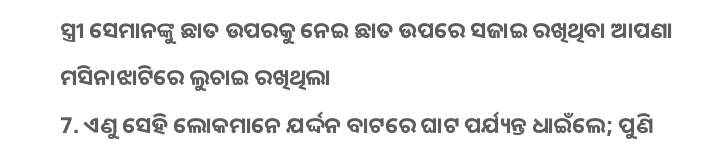ସ୍ତ୍ରୀ ସେମାନଙ୍କୁ ଛାତ ଉପରକୁ ନେଇ ଛାତ ଉପରେ ସଜାଇ ରଖିଥିବା ଆପଣା ମସିନାଝାଟିରେ ଲୁଚାଇ ରଖିଥିଲା
7. ଏଣୁ ସେହି ଲୋକମାନେ ଯର୍ଦ୍ଦନ ବାଟରେ ଘାଟ ପର୍ଯ୍ୟନ୍ତ ଧାଇଁଲେ; ପୁଣି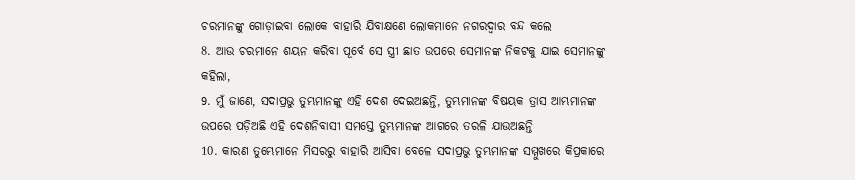ଚରମାନଙ୍କୁ ଗୋଡ଼ାଇବା ଲୋକେ ବାହାରି ଯିବାକ୍ଷଣେ ଲୋକମାନେ ନଗରଦ୍ଵାର ବନ୍ଦ କଲେ
8. ଆଉ ଚରମାନେ ଶୟନ କରିବା ପୂର୍ବେ ସେ ସ୍ତ୍ରୀ ଛାତ ଉପରେ ସେମାନଙ୍କ ନିକଟକୁ ଯାଇ ସେମାନଙ୍କୁ କହିଲା,
9. ମୁଁ ଜାଣେ, ସଦାପ୍ରଭୁ ତୁମ୍ଭମାନଙ୍କୁ ଏହି ଦେଶ ଦେଇଅଛନ୍ତି, ତୁମ୍ଭମାନଙ୍କ ବିଷୟକ ତ୍ରାସ ଆମ୍ଭମାନଙ୍କ ଉପରେ ପଡ଼ିଅଛି ଏହି ଦେଶନିବାସୀ ସମସ୍ତେ ତୁମ୍ଭମାନଙ୍କ ଆଗରେ ତରଳି ଯାଉଅଛନ୍ତି
10. କାରଣ ତୁମ୍ଭେମାନେ ମିସରରୁ ବାହାରି ଆସିବା ବେଳେ ସଦାପ୍ରଭୁ ତୁମ୍ଭମାନଙ୍କ ସମ୍ମୁଖରେ କିପ୍ରକାରେ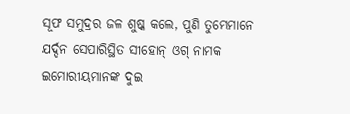ସୂଫ ସମୁଦ୍ରର ଜଳ ଶୁଷ୍କ କଲେ, ପୁଣି ତୁମ୍ଭେମାନେ ଯର୍ଦ୍ଦନ ସେପାରିସ୍ଥିତ ସୀହୋନ୍ ଓଗ୍ ନାମକ ଇମୋରୀୟମାନଙ୍କ ଦୁଇ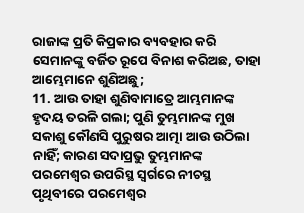ରାଜାଙ୍କ ପ୍ରତି କିପ୍ରକାର ବ୍ୟବହାର କରି ସେମାନଙ୍କୁ ବର୍ଜିତ ରୂପେ ବିନାଶ କରିଅଛ, ତାହା ଆମ୍ଭେମାନେ ଶୁଣିଅଛୁ;
11. ଆଉ ତାହା ଶୁଣିବାମାତ୍ରେ ଆମ୍ଭମାନଙ୍କ ହୃଦୟ ତରଳି ଗଲା; ପୁଣି ତୁମ୍ଭମାନଙ୍କ ମୁଖ ସକାଶୁ କୌଣସି ପୁରୁଷର ଆତ୍ମା ଆଉ ଉଠିଲା ନାହିଁ; କାରଣ ସଦାପ୍ରଭୁ ତୁମ୍ଭମାନଙ୍କ ପରମେଶ୍ଵର ଉପରିସ୍ଥ ସ୍ଵର୍ଗରେ ନୀଚସ୍ଥ ପୃଥିବୀରେ ପରମେଶ୍ଵର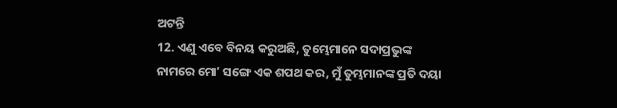ଅଟନ୍ତି
12. ଏଣୁ ଏବେ ବିନୟ କରୁଅଛି, ତୁମ୍ଭେମାନେ ସଦାପ୍ରଭୁଙ୍କ ନାମରେ ମୋʼ ସଙ୍ଗେ ଏକ ଶପଥ କର, ମୁଁ ତୁମ୍ଭମାନଙ୍କ ପ୍ରତି ଦୟା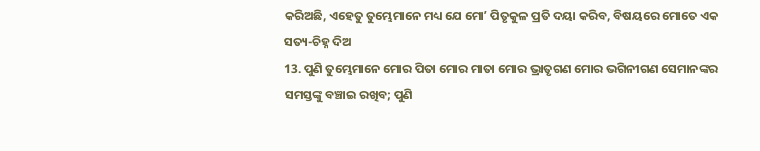କରିଅଛି, ଏହେତୁ ତୁମ୍ଭେମାନେ ମଧ୍ୟ ଯେ ମୋʼ ପିତୃକୁଳ ପ୍ରତି ଦୟା କରିବ, ବିଷୟରେ ମୋତେ ଏକ ସତ୍ୟ-ଚିହ୍ନ ଦିଅ
13. ପୁଣି ତୁମ୍ଭେମାନେ ମୋର ପିତା ମୋର ମାତା ମୋର ଭ୍ରାତୃଗଣ ମୋର ଭଗିନୀଗଣ ସେମାନଙ୍କର ସମସ୍ତଙ୍କୁ ବଞ୍ଚାଇ ରଖିବ; ପୁଣି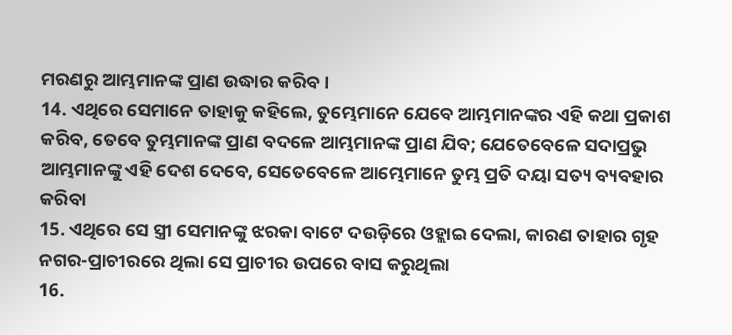ମରଣରୁ ଆମ୍ଭମାନଙ୍କ ପ୍ରାଣ ଉଦ୍ଧାର କରିବ।
14. ଏଥିରେ ସେମାନେ ତାହାକୁ କହିଲେ, ତୁମ୍ଭେମାନେ ଯେବେ ଆମ୍ଭମାନଙ୍କର ଏହି କଥା ପ୍ରକାଶ କରିବ, ତେବେ ତୁମ୍ଭମାନଙ୍କ ପ୍ରାଣ ବଦଳେ ଆମ୍ଭମାନଙ୍କ ପ୍ରାଣ ଯିବ; ଯେତେବେଳେ ସଦାପ୍ରଭୁ ଆମ୍ଭମାନଙ୍କୁ ଏହି ଦେଶ ଦେବେ, ସେତେବେଳେ ଆମ୍ଭେମାନେ ତୁମ୍ଭ ପ୍ରତି ଦୟା ସତ୍ୟ ବ୍ୟବହାର କରିବା
15. ଏଥିରେ ସେ ସ୍ତ୍ରୀ ସେମାନଙ୍କୁ ଝରକା ବାଟେ ଦଉଡ଼ିରେ ଓହ୍ଲାଇ ଦେଲା, କାରଣ ତାହାର ଗୃହ ନଗର-ପ୍ରାଚୀରରେ ଥିଲା ସେ ପ୍ରାଚୀର ଉପରେ ବାସ କରୁଥିଲା
16.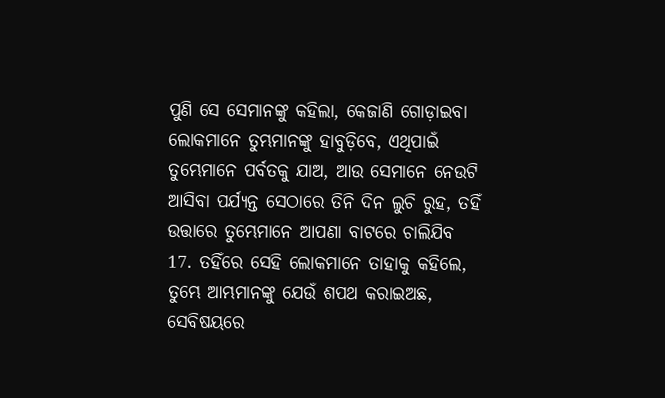ପୁଣି ସେ ସେମାନଙ୍କୁ କହିଲା, କେଜାଣି ଗୋଡ଼ାଇବା ଲୋକମାନେ ତୁମ୍ଭମାନଙ୍କୁ ହାବୁଡ଼ିବେ, ଏଥିପାଇଁ ତୁମ୍ଭେମାନେ ପର୍ବତକୁ ଯାଅ, ଆଉ ସେମାନେ ନେଉଟି ଆସିବା ପର୍ଯ୍ୟନ୍ତ ସେଠାରେ ତିନି ଦିନ ଲୁଚି ରୁହ, ତହିଁ ଉତ୍ତାରେ ତୁମ୍ଭେମାନେ ଆପଣା ବାଟରେ ଚାଲିଯିବ
17. ତହିଁରେ ସେହି ଲୋକମାନେ ତାହାକୁ କହିଲେ, ତୁମ୍ଭେ ଆମ୍ଭମାନଙ୍କୁ ଯେଉଁ ଶପଥ କରାଇଅଛ, ସେବିଷୟରେ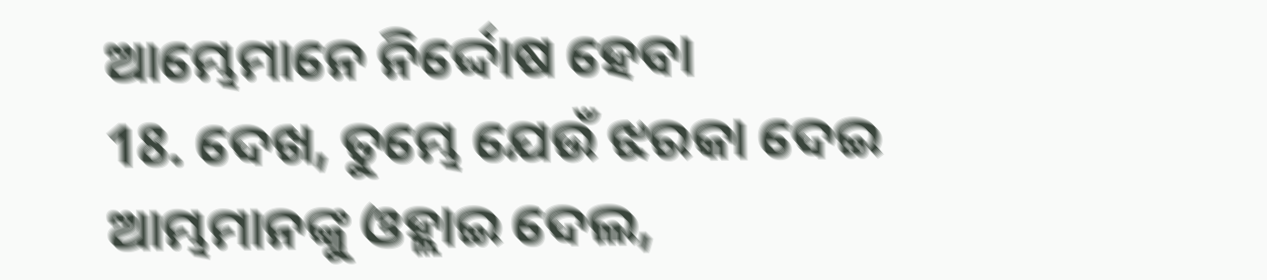ଆମ୍ଭେମାନେ ନିର୍ଦ୍ଦୋଷ ହେବା
18. ଦେଖ, ତୁମ୍ଭେ ଯେଉଁ ଝରକା ଦେଇ ଆମ୍ଭମାନଙ୍କୁ ଓହ୍ଲାଇ ଦେଲ,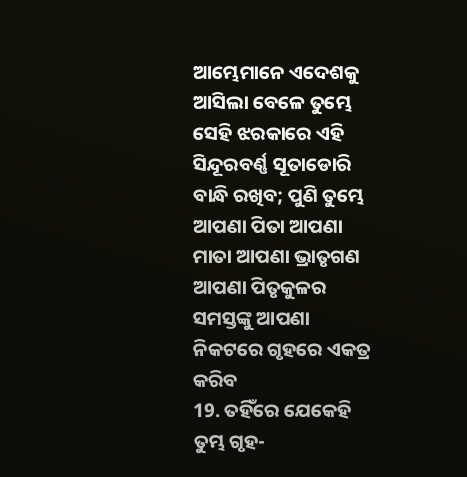ଆମ୍ଭେମାନେ ଏଦେଶକୁ ଆସିଲା ବେଳେ ତୁମ୍ଭେ ସେହି ଝରକାରେ ଏହି ସିନ୍ଦୂରବର୍ଣ୍ଣ ସୂତାଡୋରି ବାନ୍ଧି ରଖିବ; ପୁଣି ତୁମ୍ଭେ ଆପଣା ପିତା ଆପଣା ମାତା ଆପଣା ଭ୍ରାତୃଗଣ ଆପଣା ପିତୃକୁଳର ସମସ୍ତଙ୍କୁ ଆପଣା ନିକଟରେ ଗୃହରେ ଏକତ୍ର କରିବ
19. ତହିଁରେ ଯେକେହି ତୁମ୍ଭ ଗୃହ-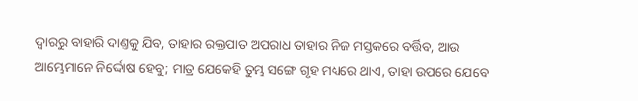ଦ୍ଵାରରୁ ବାହାରି ଦାଣ୍ତକୁ ଯିବ, ତାହାର ରକ୍ତପାତ ଅପରାଧ ତାହାର ନିଜ ମସ୍ତକରେ ବର୍ତ୍ତିବ, ଆଉ ଆମ୍ଭେମାନେ ନିର୍ଦ୍ଦୋଷ ହେବୁ; ମାତ୍ର ଯେକେହି ତୁମ୍ଭ ସଙ୍ଗେ ଗୃହ ମଧ୍ୟରେ ଥାଏ, ତାହା ଉପରେ ଯେବେ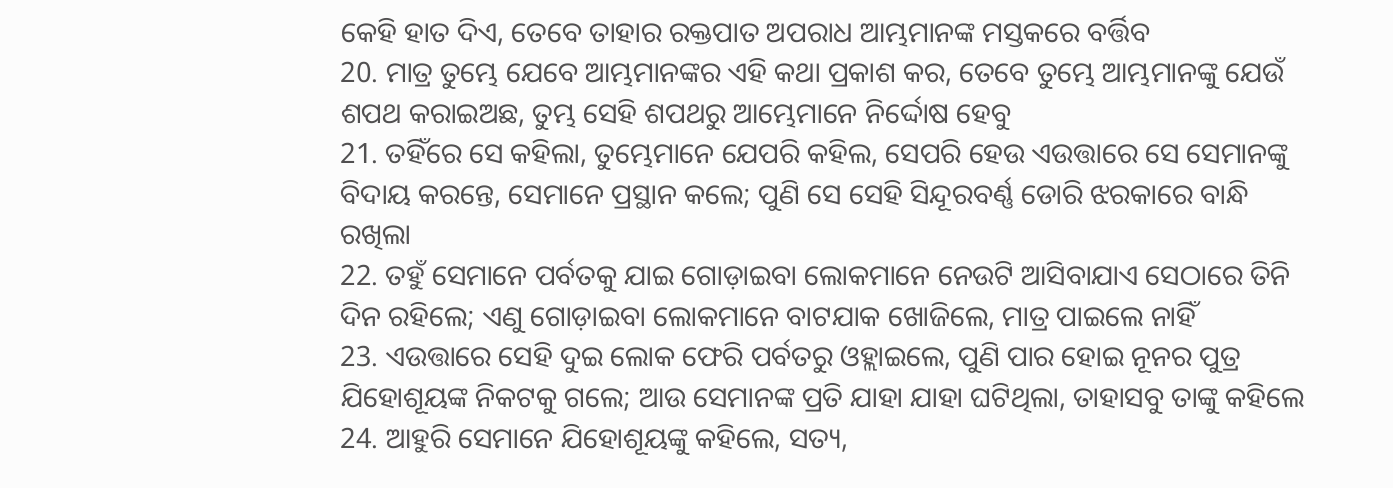କେହି ହାତ ଦିଏ, ତେବେ ତାହାର ରକ୍ତପାତ ଅପରାଧ ଆମ୍ଭମାନଙ୍କ ମସ୍ତକରେ ବର୍ତ୍ତିବ
20. ମାତ୍ର ତୁମ୍ଭେ ଯେବେ ଆମ୍ଭମାନଙ୍କର ଏହି କଥା ପ୍ରକାଶ କର, ତେବେ ତୁମ୍ଭେ ଆମ୍ଭମାନଙ୍କୁ ଯେଉଁ ଶପଥ କରାଇଅଛ, ତୁମ୍ଭ ସେହି ଶପଥରୁ ଆମ୍ଭେମାନେ ନିର୍ଦ୍ଦୋଷ ହେବୁ
21. ତହିଁରେ ସେ କହିଲା, ତୁମ୍ଭେମାନେ ଯେପରି କହିଲ, ସେପରି ହେଉ ଏଉତ୍ତାରେ ସେ ସେମାନଙ୍କୁ ବିଦାୟ କରନ୍ତେ, ସେମାନେ ପ୍ରସ୍ଥାନ କଲେ; ପୁଣି ସେ ସେହି ସିନ୍ଦୂରବର୍ଣ୍ଣ ଡୋରି ଝରକାରେ ବାନ୍ଧି ରଖିଲା
22. ତହୁଁ ସେମାନେ ପର୍ବତକୁ ଯାଇ ଗୋଡ଼ାଇବା ଲୋକମାନେ ନେଉଟି ଆସିବାଯାଏ ସେଠାରେ ତିନି ଦିନ ରହିଲେ; ଏଣୁ ଗୋଡ଼ାଇବା ଲୋକମାନେ ବାଟଯାକ ଖୋଜିଲେ, ମାତ୍ର ପାଇଲେ ନାହିଁ
23. ଏଉତ୍ତାରେ ସେହି ଦୁଇ ଲୋକ ଫେରି ପର୍ବତରୁ ଓହ୍ଲାଇଲେ, ପୁଣି ପାର ହୋଇ ନୂନର ପୁତ୍ର ଯିହୋଶୂୟଙ୍କ ନିକଟକୁ ଗଲେ; ଆଉ ସେମାନଙ୍କ ପ୍ରତି ଯାହା ଯାହା ଘଟିଥିଲା, ତାହାସବୁ ତାଙ୍କୁ କହିଲେ
24. ଆହୁରି ସେମାନେ ଯିହୋଶୂୟଙ୍କୁ କହିଲେ, ସତ୍ୟ,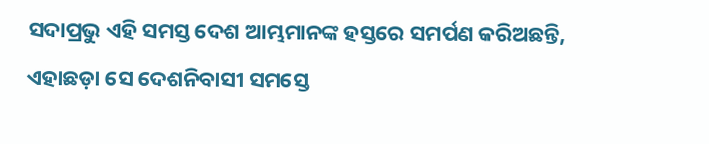ସଦାପ୍ରଭୁ ଏହି ସମସ୍ତ ଦେଶ ଆମ୍ଭମାନଙ୍କ ହସ୍ତରେ ସମର୍ପଣ କରିଅଛନ୍ତି, ଏହାଛଡ଼ା ସେ ଦେଶନିବାସୀ ସମସ୍ତେ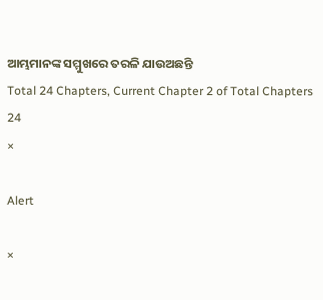ଆମ୍ଭମାନଙ୍କ ସମ୍ମୁଖରେ ତରଳି ଯାଉଅଛନ୍ତି
Total 24 Chapters, Current Chapter 2 of Total Chapters 24
×

Alert

×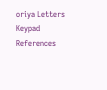oriya Letters Keypad References